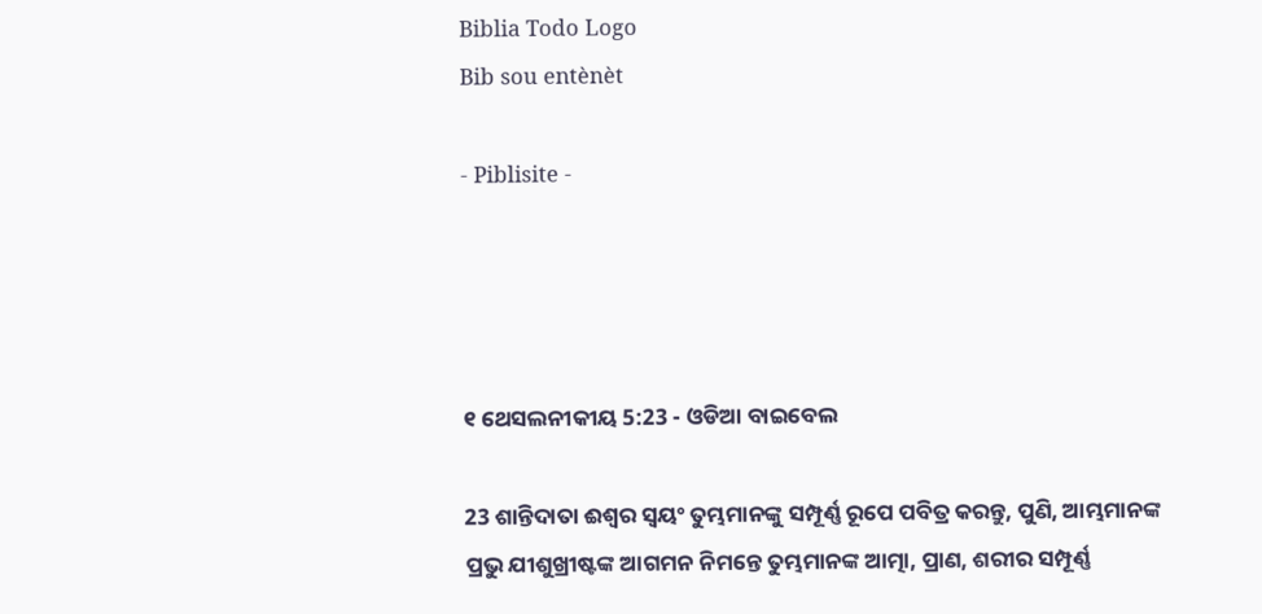Biblia Todo Logo
Bib sou entènèt

- Piblisite -




୧ ଥେସଲନୀକୀୟ 5:23 - ଓଡିଆ ବାଇବେଲ

23 ଶାନ୍ତିଦାତା ଈଶ୍ୱର ସ୍ୱୟଂ ତୁମ୍ଭମାନଙ୍କୁ ସମ୍ପୂର୍ଣ୍ଣ ରୂପେ ପବିତ୍ର କରନ୍ତୁ, ପୁଣି, ଆମ୍ଭମାନଙ୍କ ପ୍ରଭୁ ଯୀଶୁଖ୍ରୀଷ୍ଟଙ୍କ ଆଗମନ ନିମନ୍ତେ ତୁମ୍ଭମାନଙ୍କ ଆତ୍ମା, ପ୍ରାଣ, ଶରୀର ସମ୍ପୂର୍ଣ୍ଣ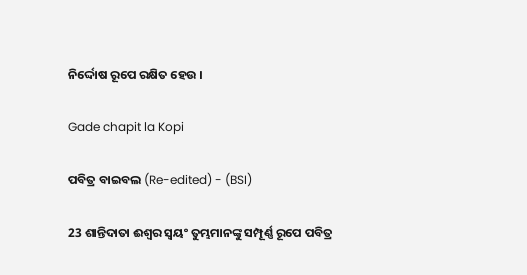ନିର୍ଦ୍ଦୋଷ ରୂପେ ରକ୍ଷିତ ହେଉ ।

Gade chapit la Kopi

ପବିତ୍ର ବାଇବଲ (Re-edited) - (BSI)

23 ଶାନ୍ତିଦାତା ଈଶ୍ଵର ସ୍ଵୟଂ ତୁମ୍ଭମାନଙ୍କୁ ସମ୍ପୂର୍ଣ୍ଣ ରୂପେ ପବିତ୍ର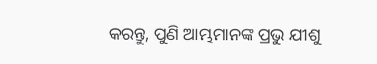କରନ୍ତୁ, ପୁଣି ଆମ୍ଭମାନଙ୍କ ପ୍ରଭୁ ଯୀଶୁ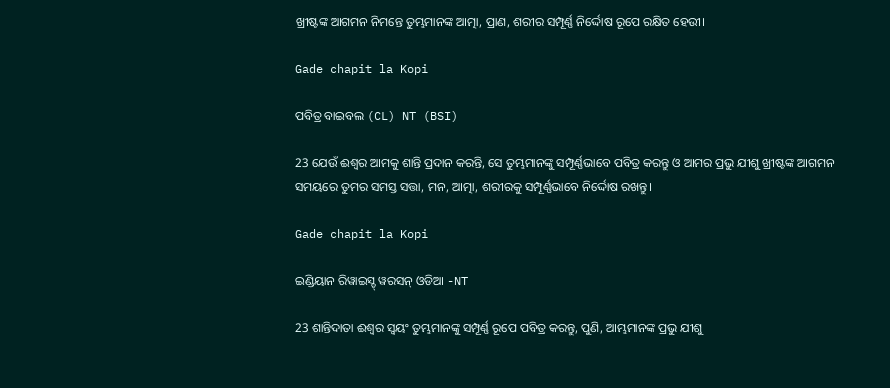ଖ୍ରୀଷ୍ଟଙ୍କ ଆଗମନ ନିମନ୍ତେ ତୁମ୍ଭମାନଙ୍କ ଆତ୍ମା, ପ୍ରାଣ, ଶରୀର ସମ୍ପୂର୍ଣ୍ଣ ନିର୍ଦ୍ଦୋଷ ରୂପେ ରକ୍ଷିତ ହେଉୀ।

Gade chapit la Kopi

ପବିତ୍ର ବାଇବଲ (CL) NT (BSI)

23 ଯେଉଁ ଈଶ୍ୱର ଆମକୁ ଶାନ୍ତି ପ୍ରଦାନ କରନ୍ତି, ସେ ତୁମ୍ଭମାନଙ୍କୁ ସମ୍ପୂର୍ଣ୍ଣଭାବେ ପବିତ୍ର କରନ୍ତୁ ଓ ଆମର ପ୍ରଭୁ ଯୀଶୁ ଖ୍ରୀଷ୍ଟଙ୍କ ଆଗମନ ସମୟରେ ତୁମର ସମସ୍ତ ସତ୍ତା, ମନ, ଆତ୍ମା, ଶରୀରକୁ ସମ୍ପୂର୍ଣ୍ଣଭାବେ ନିର୍ଦ୍ଦୋଷ ରଖନ୍ତୁ।

Gade chapit la Kopi

ଇଣ୍ଡିୟାନ ରିୱାଇସ୍ଡ୍ ୱରସନ୍ ଓଡିଆ -NT

23 ଶାନ୍ତିଦାତା ଈଶ୍ବର ସ୍ୱୟଂ ତୁମ୍ଭମାନଙ୍କୁ ସମ୍ପୂର୍ଣ୍ଣ ରୂପେ ପବିତ୍ର କରନ୍ତୁ, ପୁଣି, ଆମ୍ଭମାନଙ୍କ ପ୍ରଭୁ ଯୀଶୁ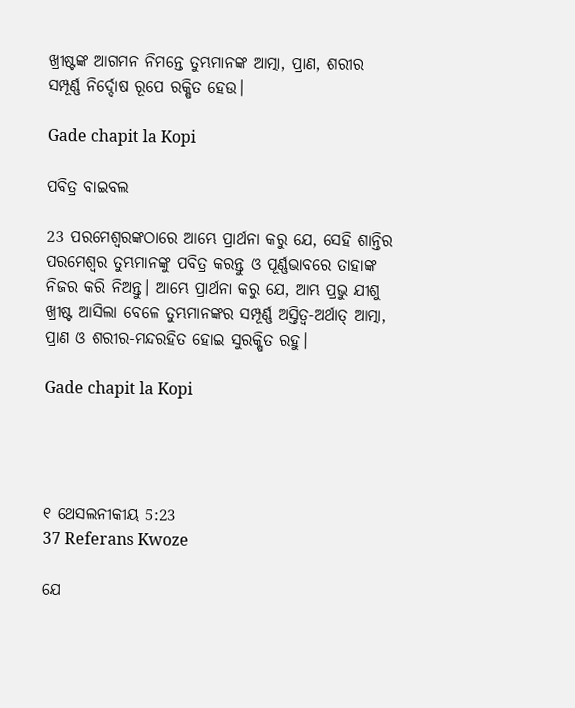ଖ୍ରୀଷ୍ଟଙ୍କ ଆଗମନ ନିମନ୍ତେ ତୁମ୍ଭମାନଙ୍କ ଆତ୍ମା, ପ୍ରାଣ, ଶରୀର ସମ୍ପୂର୍ଣ୍ଣ ନିର୍ଦ୍ଦୋଷ ରୂପେ ରକ୍ଷିତ ହେଉ।

Gade chapit la Kopi

ପବିତ୍ର ବାଇବଲ

23 ପରମେଶ୍ୱରଙ୍କଠାରେ ଆମ୍ଭେ ପ୍ରାର୍ଥନା କରୁ ଯେ, ସେହି ଶାନ୍ତିର ପରମେଶ୍ୱର ତୁମ୍ଭମାନଙ୍କୁ ପବିତ୍ର କରନ୍ତୁ ଓ ପୂର୍ଣ୍ଣଭାବରେ ତାହାଙ୍କ ନିଜର କରି ନିଅନ୍ତୁ। ଆମ୍ଭେ ପ୍ରାର୍ଥନା କରୁ ଯେ, ଆମ୍ଭ ପ୍ରଭୁ ଯୀଶୁ ଖ୍ରୀଷ୍ଟ ଆସିଲା ବେଳେ ତୁମ୍ଭମାନଙ୍କର ସମ୍ପୂର୍ଣ୍ଣ ଅସ୍ତିତ୍ୱ-ଅର୍ଥାତ୍ ଆତ୍ମା, ପ୍ରାଣ ଓ ଶରୀର-ମନ୍ଦରହିତ ହୋଇ ସୁରକ୍ଷିତ ରହୁ।

Gade chapit la Kopi




୧ ଥେସଲନୀକୀୟ 5:23
37 Referans Kwoze

ଯେ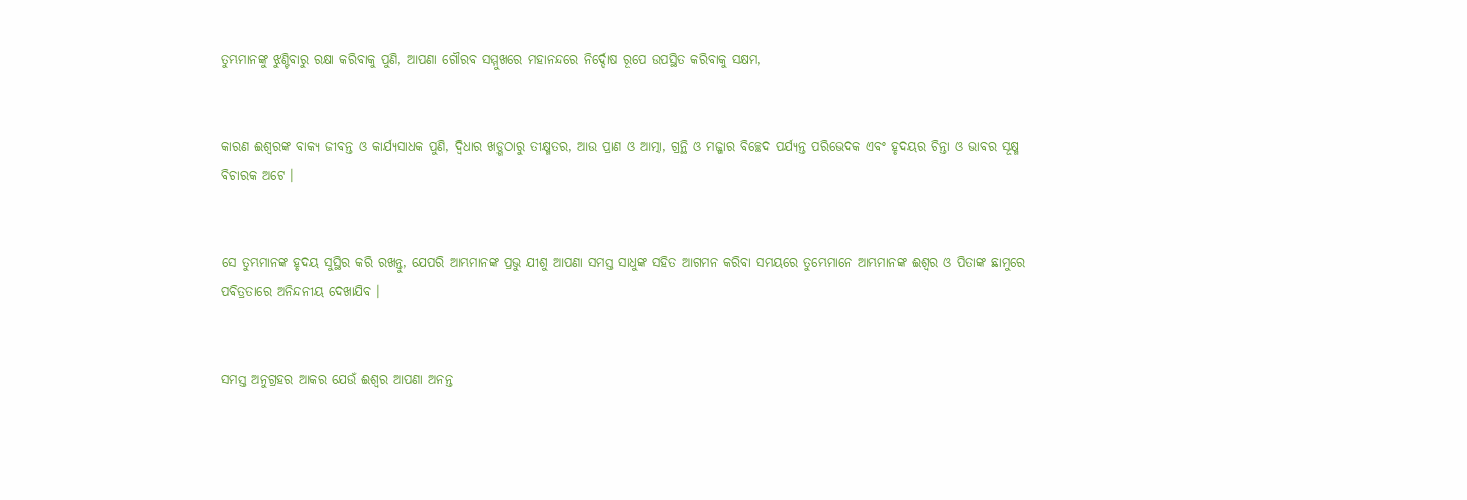ତୁମ୍ଭମାନଙ୍କୁ ଝୁଣ୍ଟିବାରୁ ରକ୍ଷା କରିବାକୁ ପୁଣି, ଆପଣା ଗୌରବ ସମ୍ମୁଖରେ ମହାନନ୍ଦରେ ନିର୍ଦ୍ଦୋଷ ରୂପେ ଉପସ୍ଥିତ କରିବାକୁ ସକ୍ଷମ,


କାରଣ ଈଶ୍ୱରଙ୍କ ବାକ୍ୟ ଜୀବନ୍ତ ଓ କାର୍ଯ୍ୟସାଧକ ପୁଣି, ଦ୍ୱିଧାର ଖଡ଼୍ଗଠାରୁ ତୀକ୍ଷ୍ମତର, ଆଉ ପ୍ରାଣ ଓ ଆତ୍ମା, ଗ୍ରନ୍ଥି ଓ ମଜ୍ଜାର ବିଚ୍ଛେଦ ପର୍ଯ୍ୟନ୍ତ ପରିଭେଦକ ଏବଂ ହୃଦୟର ଚିନ୍ତା ଓ ଭାବର ସୂକ୍ଷ୍ମ ବିଚାରକ ଅଟେ ।


ସେ ତୁମ୍ଭମାନଙ୍କ ହୃଦୟ ସୁସ୍ଥିର କରି ରଖନ୍ତୁ, ଯେପରି ଆମ୍ଭମାନଙ୍କ ପ୍ରଭୁ ଯୀଶୁ ଆପଣା ସମସ୍ତ ସାଧୁଙ୍କ ସହିତ ଆଗମନ କରିବା ସମୟରେ ତୁମ୍ଭେମାନେ ଆମ୍ଭମାନଙ୍କ ଈଶ୍ୱର ଓ ପିତାଙ୍କ ଛାମୁରେ ପବିତ୍ରତାରେ ଅନିନ୍ଦନୀୟ ଦେଖାଯିବ ।


ସମସ୍ତ ଅନୁଗ୍ରହର ଆକର ଯେଉଁ ଈଶ୍ୱର ଆପଣା ଅନନ୍ତ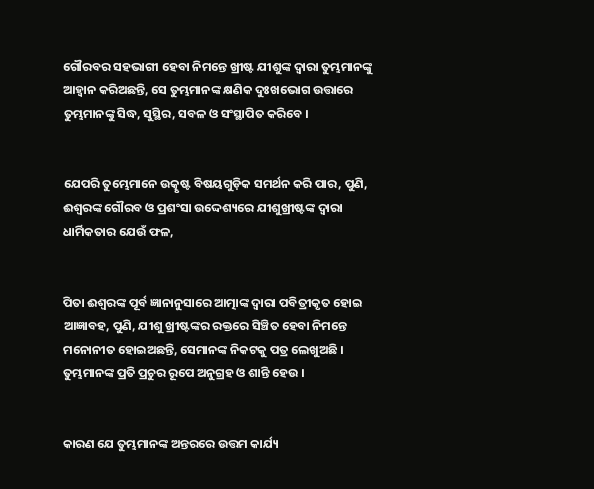ଗୌରବର ସହଭାଗୀ ହେବା ନିମନ୍ତେ ଖ୍ରୀଷ୍ଟ ଯୀଶୁଙ୍କ ଦ୍ୱାରା ତୁମ୍ଭମାନଙ୍କୁ ଆହ୍ୱାନ କରିଅଛନ୍ତି, ସେ ତୁମ୍ଭମାନଙ୍କ କ୍ଷଣିକ ଦୁଃଖଭୋଗ ଉତ୍ତାରେ ତୁମ୍ଭମାନଙ୍କୁ ସିଦ୍ଧ, ସୁସ୍ଥିର, ସବଳ ଓ ସଂସ୍ଥାପିତ କରିବେ ।


ଯେପରି ତୁମ୍ଭେମାନେ ଉତ୍କୃଷ୍ଟ ବିଷୟଗୁଡ଼ିକ ସମର୍ଥନ କରି ପାର, ପୁଣି, ଈଶ୍ୱରଙ୍କ ଗୌରବ ଓ ପ୍ରଶଂସା ଉଦ୍ଦେଶ୍ୟରେ ଯୀଶୁଖ୍ରୀଷ୍ଟଙ୍କ ଦ୍ୱାରା ଧାର୍ମିକତାର ଯେଉଁ ଫଳ,


ପିତା ଈଶ୍ୱରଙ୍କ ପୂର୍ବ ଜ୍ଞାନାନୁସାରେ ଆତ୍ମାଙ୍କ ଦ୍ୱାରା ପବିତ୍ରୀକୃତ ହୋଇ ଆଜ୍ଞାବହ, ପୁଣି, ଯୀଶୁ ଖ୍ରୀଷ୍ଟଙ୍କର ରକ୍ତରେ ସିଞ୍ଚିତ ହେବା ନିମନ୍ତେ ମନୋନୀତ ହୋଇଅଛନ୍ତି, ସେମାନଙ୍କ ନିକଟକୁ ପତ୍ର ଲେଖୁଅଛି । ତୁମ୍ଭମାନଙ୍କ ପ୍ରତି ପ୍ରଚୁର ରୂପେ ଅନୁଗ୍ରହ ଓ ଶାନ୍ତି ହେଉ ।


କାରଣ ଯେ ତୁମ୍ଭମାନଙ୍କ ଅନ୍ତରରେ ଉତ୍ତମ କାର୍ଯ୍ୟ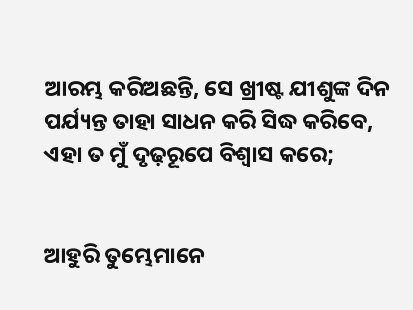ଆରମ୍ଭ କରିଅଛନ୍ତି, ସେ ଖ୍ରୀଷ୍ଟ ଯୀଶୁଙ୍କ ଦିନ ପର୍ଯ୍ୟନ୍ତ ତାହା ସାଧନ କରି ସିଦ୍ଧ କରିବେ, ଏହା ତ ମୁଁ ଦୃଢ଼ରୂପେ ବିଶ୍ୱାସ କରେ;


ଆହୁରି ତୁମ୍ଭେମାନେ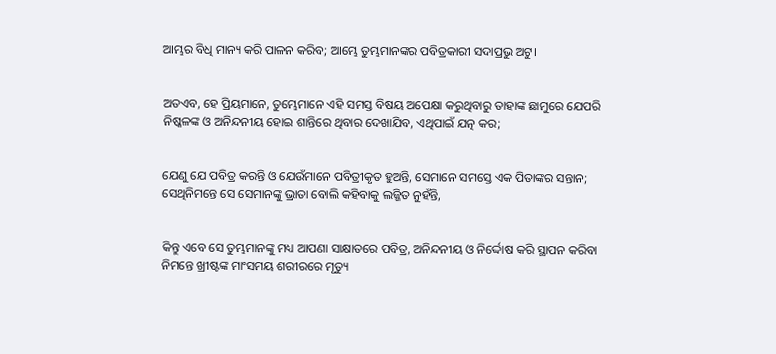ଆମ୍ଭର ବିଧି ମାନ୍ୟ କରି ପାଳନ କରିବ; ଆମ୍ଭେ ତୁମ୍ଭମାନଙ୍କର ପବିତ୍ରକାରୀ ସଦାପ୍ରଭୁ ଅଟୁ।


ଅତଏବ, ହେ ପ୍ରିୟମାନେ, ତୁମ୍ଭେମାନେ ଏହି ସମସ୍ତ ବିଷୟ ଅପେକ୍ଷା କରୁଥିବାରୁ ତାହାଙ୍କ ଛାମୁରେ ଯେପରି ନିଷ୍କଳଙ୍କ ଓ ଅନିନ୍ଦନୀୟ ହୋଇ ଶାନ୍ତିରେ ଥିବାର ଦେଖାଯିବ, ଏଥିପାଇଁ ଯତ୍ନ କର;


ଯେଣୁ ଯେ ପବିତ୍ର କରନ୍ତି ଓ ଯେଉଁମାନେ ପବିତ୍ରୀକୃତ ହୁଅନ୍ତି, ସେମାନେ ସମସ୍ତେ ଏକ ପିତାଙ୍କର ସନ୍ତାନ; ସେଥିନିମନ୍ତେ ସେ ସେମାନଙ୍କୁ ଭ୍ରାତା ବୋଲି କହିବାକୁ ଲଜ୍ଜିତ ନୁହଁନ୍ତି,


କିନ୍ତୁ ଏବେ ସେ ତୁମ୍ଭମାନଙ୍କୁ ମଧ୍ୟ ଆପଣା ସାକ୍ଷାତରେ ପବିତ୍ର, ଅନିନ୍ଦନୀୟ ଓ ନିର୍ଦ୍ଦୋଷ କରି ସ୍ଥାପନ କରିବା ନିମନ୍ତେ ଖ୍ରୀଷ୍ଟଙ୍କ ମାଂସମୟ ଶରୀରରେ ମୃତ୍ୟୁ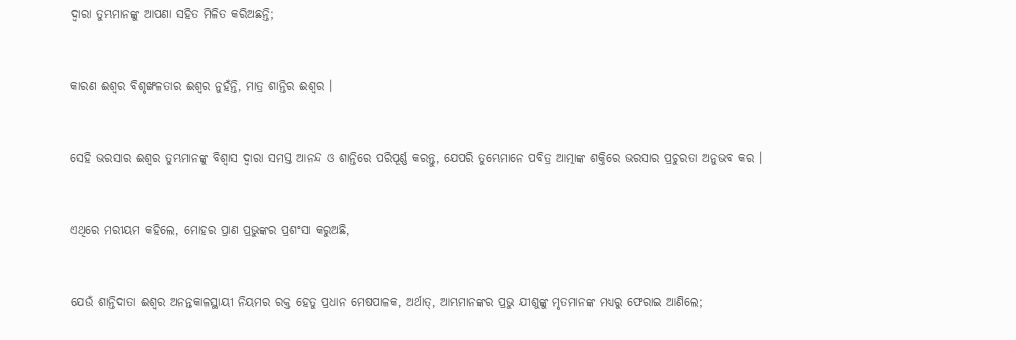ଦ୍ୱାରା ତୁମ୍ଭମାନଙ୍କୁ ଆପଣା ସହିତ ମିଳିତ କରିଅଛନ୍ତି;


କାରଣ ଈଶ୍ୱର ବିଶୃଙ୍ଖଳତାର ଈଶ୍ୱର ନୁହଁନ୍ତି, ମାତ୍ର ଶାନ୍ତିର ଈଶ୍ୱର ।


ସେହି ଭରସାର ଈଶ୍ୱର ତୁମ୍ଭମାନଙ୍କୁ ବିଶ୍ୱାସ ଦ୍ୱାରା ସମସ୍ତ ଆନନ୍ଦ ଓ ଶାନ୍ତିରେ ପରିପୂର୍ଣ୍ଣ କରନ୍ତୁ, ଯେପରି ତୁମ୍ଭେମାନେ ପବିତ୍ର ଆତ୍ମାଙ୍କ ଶକ୍ତିରେ ଭରସାର ପ୍ରଚୁରତା ଅନୁଭବ କର ।


ଏଥିରେ ମରୀୟମ କହିଲେ, ମୋହର ପ୍ରାଣ ପ୍ରଭୁଙ୍କର ପ୍ରଶଂସା କରୁଅଛି,


ଯେଉଁ ଶାନ୍ତିଦାତା ଈଶ୍ୱର ଅନନ୍ତକାଳସ୍ଥାୟୀ ନିୟମର ରକ୍ତ ହେତୁ ପ୍ରଧାନ ମେଷପାଳକ, ଅର୍ଥାତ୍‍, ଆମ୍ଭମାନଙ୍କର ପ୍ରଭୁ ଯୀଶୁଙ୍କୁ ମୃତମାନଙ୍କ ମଧ୍ୟରୁ ଫେରାଇ ଆଣିଲେ;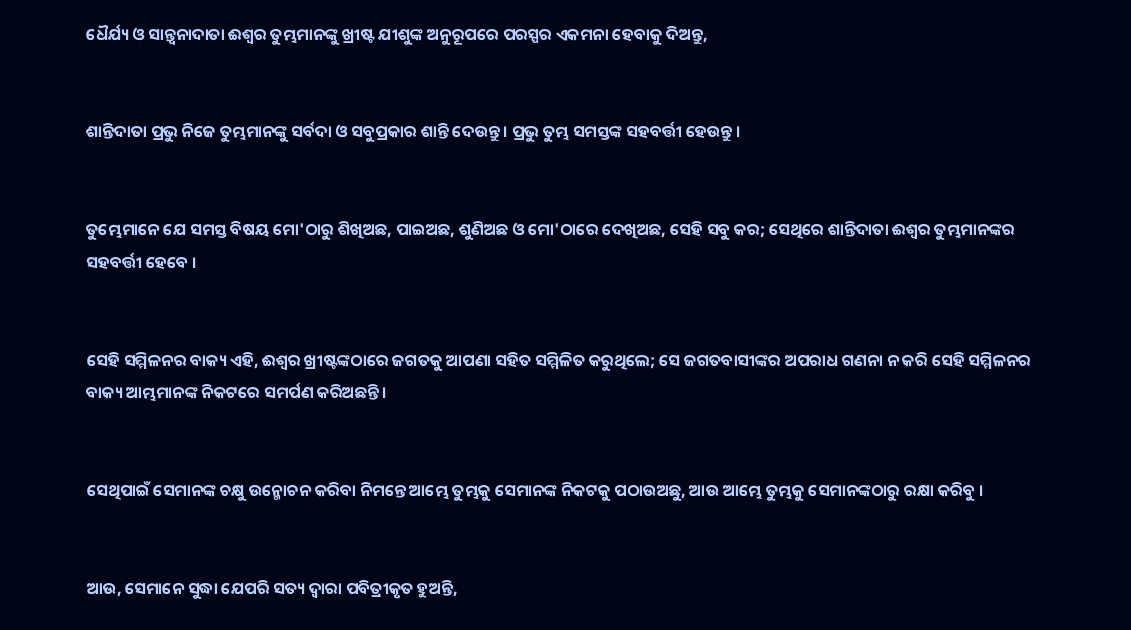ଧୈର୍ଯ୍ୟ ଓ ସାନ୍ତ୍ୱନାଦାତା ଈଶ୍ୱର ତୁମ୍ଭମାନଙ୍କୁ ଖ୍ରୀଷ୍ଟ ଯୀଶୁଙ୍କ ଅନୁରୂପରେ ପରସ୍ପର ଏକମନା ହେବାକୁ ଦିଅନ୍ତୁ,


ଶାନ୍ତିଦାତା ପ୍ରଭୁ ନିଜେ ତୁମ୍ଭମାନଙ୍କୁ ସର୍ବଦା ଓ ସବୁପ୍ରକାର ଶାନ୍ତି ଦେଉନ୍ତୁ । ପ୍ରଭୁ ତୁମ୍ଭ ସମସ୍ତଙ୍କ ସହବର୍ତ୍ତୀ ହେଉନ୍ତୁ ।


ତୁମ୍ଭେମାନେ ଯେ ସମସ୍ତ ବିଷୟ ମୋ'ଠାରୁ ଶିଖିଅଛ, ପାଇଅଛ, ଶୁଣିଅଛ ଓ ମୋ'ଠାରେ ଦେଖିଅଛ, ସେହି ସବୁ କର; ସେଥିରେ ଶାନ୍ତିଦାତା ଈଶ୍ୱର ତୁମ୍ଭମାନଙ୍କର ସହବର୍ତ୍ତୀ ହେବେ ।


ସେହି ସମ୍ମିଳନର ବାକ୍ୟ ଏହି, ଈଶ୍ୱର ଖ୍ରୀଷ୍ଟଙ୍କଠାରେ ଜଗତକୁ ଆପଣା ସହିତ ସମ୍ମିଳିତ କରୁଥିଲେ; ସେ ଜଗତବାସୀଙ୍କର ଅପରାଧ ଗଣନା ନ କରି ସେହି ସମ୍ମିଳନର ବାକ୍ୟ ଆମ୍ଭମାନଙ୍କ ନିକଟରେ ସମର୍ପଣ କରିଅଛନ୍ତି ।


ସେଥିପାଇଁ ସେମାନଙ୍କ ଚକ୍ଷୁ ଉନ୍ମୋଚନ କରିବା ନିମନ୍ତେ ଆମ୍ଭେ ତୁମ୍ଭକୁ ସେମାନଙ୍କ ନିକଟକୁ ପଠାଉଅଛୁ, ଆଉ ଆମ୍ଭେ ତୁମ୍ଭକୁ ସେମାନଙ୍କଠାରୁ ରକ୍ଷା କରିବୁ ।


ଆଉ, ସେମାନେ ସୁଦ୍ଧା ଯେପରି ସତ୍ୟ ଦ୍ୱାରା ପବିତ୍ରୀକୃତ ହୁଅନ୍ତି,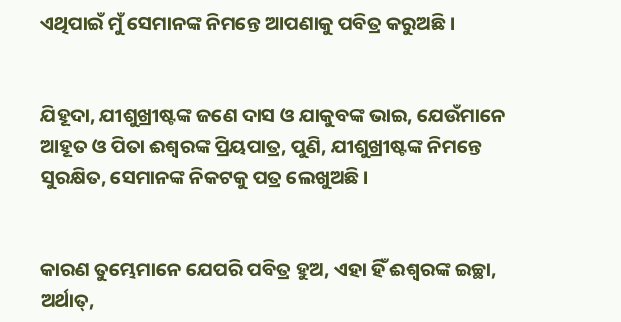ଏଥିପାଇଁ ମୁଁ ସେମାନଙ୍କ ନିମନ୍ତେ ଆପଣାକୁ ପବିତ୍ର କରୁଅଛି ।


ଯିହୂଦା, ଯୀଶୁଖ୍ରୀଷ୍ଟଙ୍କ ଜଣେ ଦାସ ଓ ଯାକୁବଙ୍କ ଭାଇ, ଯେଉଁମାନେ ଆହୂତ ଓ ପିତା ଈଶ୍ୱରଙ୍କ ପ୍ରିୟପାତ୍ର, ପୁଣି, ଯୀଶୁଖ୍ରୀଷ୍ଟଙ୍କ ନିମନ୍ତେ ସୁରକ୍ଷିତ, ସେମାନଙ୍କ ନିକଟକୁ ପତ୍ର ଲେଖୁଅଛି ।


କାରଣ ତୁମ୍ଭେମାନେ ଯେପରି ପବିତ୍ର ହୁଅ, ଏହା ହିଁ ଈଶ୍ୱରଙ୍କ ଇଚ୍ଛା, ଅର୍ଥାତ୍,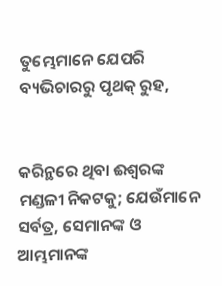ତୁମ୍ଭେମାନେ ଯେପରି ବ୍ୟଭିଚାରରୁ ପୃଥକ୍ ରୁହ,


କରିନ୍ଥରେ ଥିବା ଈଶ୍ୱରଙ୍କ ମଣ୍ଡଳୀ ନିକଟକୁ; ଯେଉଁମାନେ ସର୍ବତ୍ର, ସେମାନଙ୍କ ଓ ଆମ୍ଭମାନଙ୍କ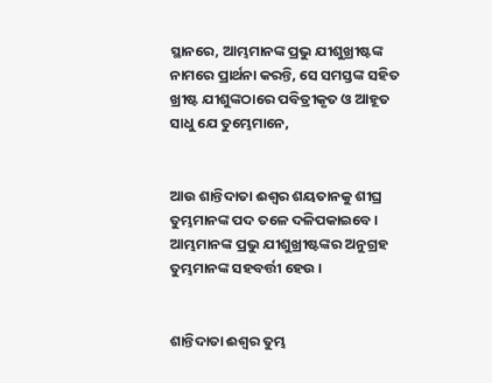ସ୍ଥାନରେ, ଆମ୍ଭମାନଙ୍କ ପ୍ରଭୁ ଯୀଶୁଖ୍ରୀଷ୍ଟଙ୍କ ନାମରେ ପ୍ରାର୍ଥନା କରନ୍ତି, ସେ ସମସ୍ତଙ୍କ ସହିତ ଖ୍ରୀଷ୍ଟ ଯୀଶୁଙ୍କଠାରେ ପବିତ୍ରୀକୃତ ଓ ଆହୂତ ସାଧୁ ଯେ ତୁମ୍ଭେମାନେ,


ଆଉ ଶାନ୍ତିଦାତା ଈଶ୍ୱର ଶୟତାନକୁ ଶୀଘ୍ର ତୁମ୍ଭମାନଙ୍କ ପଦ ତଳେ ଦଳିପକାଇବେ । ଆମ୍ଭମାନଙ୍କ ପ୍ରଭୁ ଯୀଶୁଖ୍ରୀଷ୍ଟଙ୍କର ଅନୁଗ୍ରହ ତୁମ୍ଭମାନଙ୍କ ସହବର୍ତ୍ତୀ ହେଉ ।


ଶାନ୍ତିଦାତା ଈଶ୍ୱର ତୁମ୍ଭ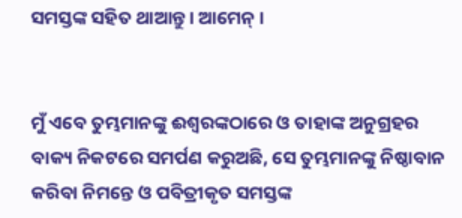ସମସ୍ତଙ୍କ ସହିତ ଥାଆନ୍ତୁ । ଆମେନ୍‍ ।


ମୁଁ ଏବେ ତୁମ୍ଭମାନଙ୍କୁ ଈଶ୍ୱରଙ୍କଠାରେ ଓ ତାହାଙ୍କ ଅନୁଗ୍ରହର ବାକ୍ୟ ନିକଟରେ ସମର୍ପଣ କରୁଅଛି, ସେ ତୁମ୍ଭମାନଙ୍କୁ ନିଷ୍ଠାବାନ କରିବା ନିମନ୍ତେ ଓ ପବିତ୍ରୀକୃତ ସମସ୍ତଙ୍କ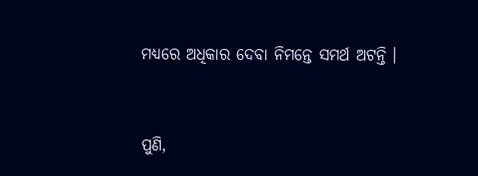ମଧ୍ୟରେ ଅଧିକାର ଦେବା ନିମନ୍ତେ ସମର୍ଥ ଅଟନ୍ତି ।


ପୁଣି,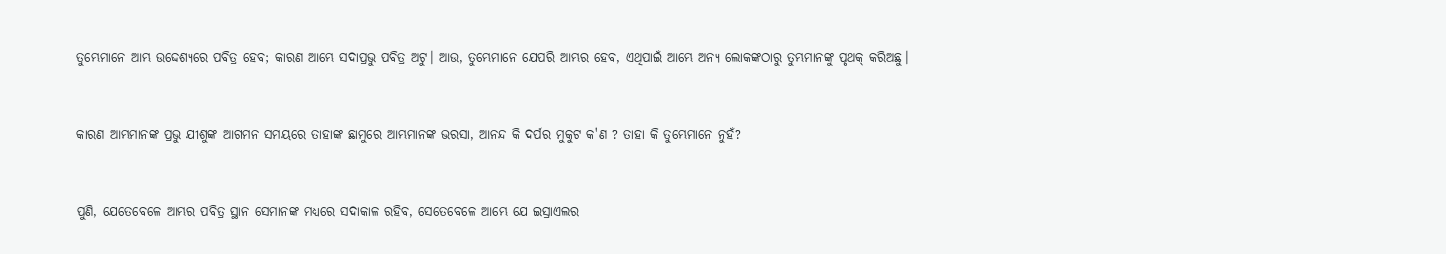ତୁମ୍ଭେମାନେ ଆମ୍ଭ ଉଦ୍ଦେଶ୍ୟରେ ପବିତ୍ର ହେବ; କାରଣ ଆମ୍ଭେ ସଦାପ୍ରଭୁ ପବିତ୍ର ଅଟୁ। ଆଉ, ତୁମ୍ଭେମାନେ ଯେପରି ଆମ୍ଭର ହେବ, ଏଥିପାଇଁ ଆମ୍ଭେ ଅନ୍ୟ ଲୋକଙ୍କଠାରୁ ତୁମ୍ଭମାନଙ୍କୁ ପୃଥକ୍ କରିଅଛୁ।


କାରଣ ଆମ୍ଭମାନଙ୍କ ପ୍ରଭୁ ଯୀଶୁଙ୍କ ଆଗମନ ସମୟରେ ତାହାଙ୍କ ଛାମୁରେ ଆମ୍ଭମାନଙ୍କ ଭରସା, ଆନନ୍ଦ କି ଦର୍ପର ମୁକୁଟ କ'ଣ ? ତାହା କି ତୁମ୍ଭେମାନେ ନୁହଁ?


ପୁଣି, ଯେତେବେଳେ ଆମ୍ଭର ପବିତ୍ର ସ୍ଥାନ ସେମାନଙ୍କ ମଧ୍ୟରେ ସଦାକାଳ ରହିବ, ସେତେବେଳେ ଆମ୍ଭେ ଯେ ଇସ୍ରାଏଲର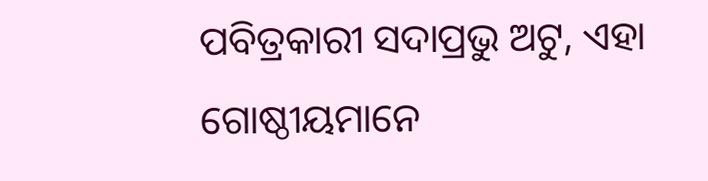ପବିତ୍ରକାରୀ ସଦାପ୍ରଭୁ ଅଟୁ, ଏହା ଗୋଷ୍ଠୀୟମାନେ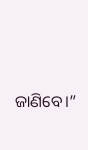ଜାଣିବେ।”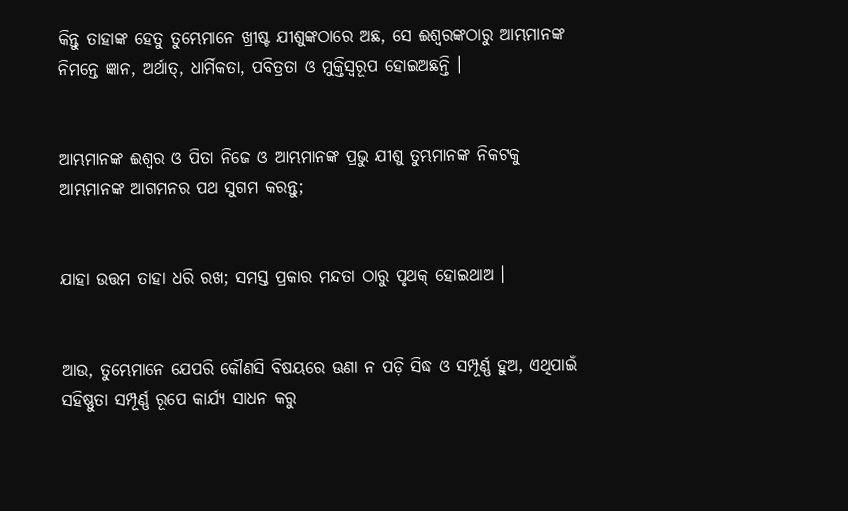କିନ୍ତୁ ତାହାଙ୍କ ହେତୁ ତୁମ୍ଭେମାନେ ଖ୍ରୀଷ୍ଟ ଯୀଶୁଙ୍କଠାରେ ଅଛ, ସେ ଈଶ୍ୱରଙ୍କଠାରୁ ଆମ୍ଭମାନଙ୍କ ନିମନ୍ତେ ଜ୍ଞାନ, ଅର୍ଥାତ୍‍, ଧାର୍ମିକତା, ପବିତ୍ରତା ଓ ମୁକ୍ତିସ୍ୱରୂପ ହୋଇଅଛନ୍ତି ।


ଆମ୍ଭମାନଙ୍କ ଈଶ୍ୱର ଓ ପିତା ନିଜେ ଓ ଆମ୍ଭମାନଙ୍କ ପ୍ରଭୁ ଯୀଶୁ ତୁମ୍ଭମାନଙ୍କ ନିକଟକୁ ଆମ୍ଭମାନଙ୍କ ଆଗମନର ପଥ ସୁଗମ କରନ୍ତୁ;


ଯାହା ଉତ୍ତମ ତାହା ଧରି ରଖ; ସମସ୍ତ ପ୍ରକାର ମନ୍ଦତା ଠାରୁ ପୃଥକ୍ ହୋଇଥାଅ ।


ଆଉ, ତୁମ୍ଭେମାନେ ଯେପରି କୌଣସି ବିଷୟରେ ଊଣା ନ ପଡ଼ି ସିଦ୍ଧ ଓ ସମ୍ପୂର୍ଣ୍ଣ ହୁଅ, ଏଥିପାଇଁ ସହିଷ୍ଣୁତା ସମ୍ପୂର୍ଣ୍ଣ ରୂପେ କାର୍ଯ୍ୟ ସାଧନ କରୁ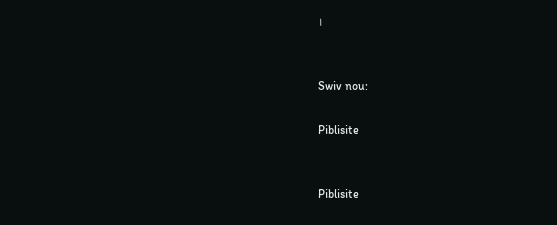।


Swiv nou:

Piblisite


Piblisite